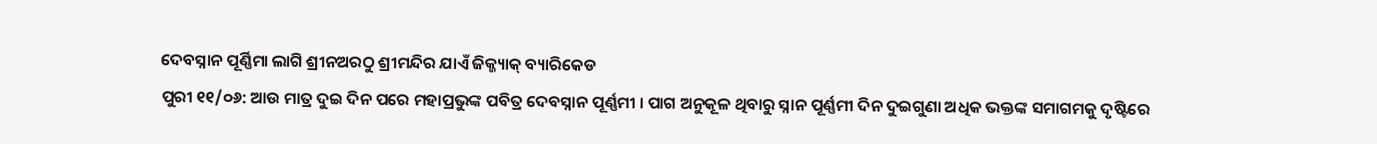ଦେବସ୍ନାନ ପୂର୍ଣ୍ଣିମା ଲାଗି ଶ୍ରୀନଅରଠୁ ଶ୍ରୀମନ୍ଦିର ଯାଏଁ ଜିକ୍ଜ୍ୟାକ୍ ବ୍ୟାରିକେଡ
ପୁରୀ ୧୧/୦୬: ଆଉ ମାତ୍ର ଦୁଇ ଦିନ ପରେ ମହାପ୍ରଭୁଙ୍କ ପବିତ୍ର ଦେବସ୍ନାନ ପୂର୍ଣ୍ଣମୀ । ପାଗ ଅନୁକୂଳ ଥିବାରୁ ସ୍ନାନ ପୂର୍ଣ୍ଣମୀ ଦିନ ଦୁଇଗୁଣା ଅଧିକ ଭକ୍ତଙ୍କ ସମାଗମକୁ ଦୃଷ୍ଟିରେ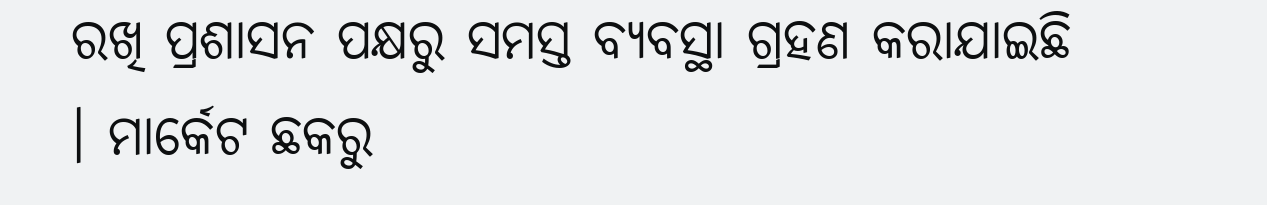ରଖି ପ୍ରଶାସନ ପକ୍ଷରୁ ସମସ୍ତ ବ୍ୟବସ୍ଥା ଗ୍ରହଣ କରାଯାଇଛି । ମାର୍କେଟ ଛକରୁ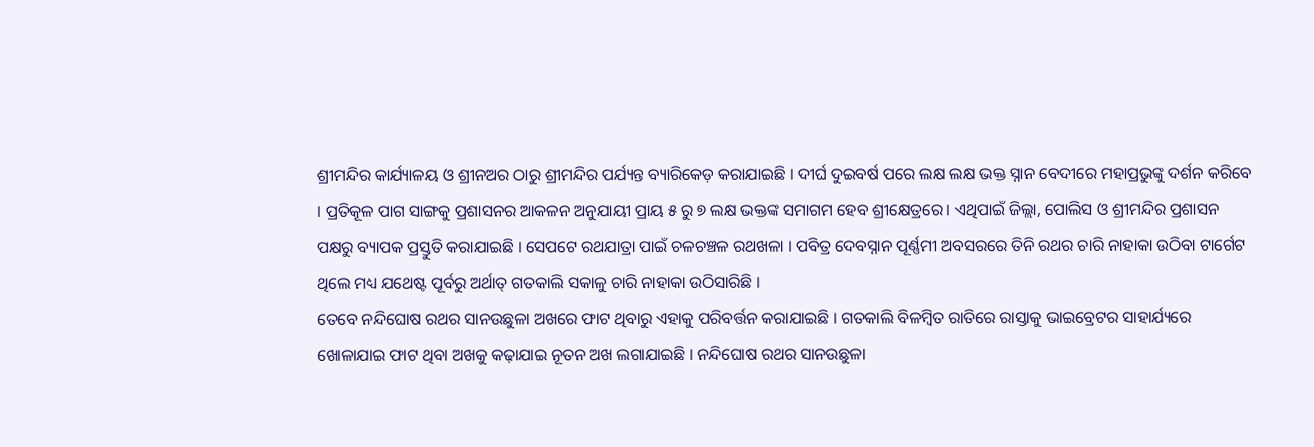ଶ୍ରୀମନ୍ଦିର କାର୍ଯ୍ୟାଳୟ ଓ ଶ୍ରୀନଅର ଠାରୁ ଶ୍ରୀମନ୍ଦିର ପର୍ଯ୍ୟନ୍ତ ବ୍ୟାରିକେଡ଼ କରାଯାଇଛି । ଦୀର୍ଘ ଦୁଇବର୍ଷ ପରେ ଲକ୍ଷ ଲକ୍ଷ ଭକ୍ତ ସ୍ନାନ ବେଦୀରେ ମହାପ୍ରଭୁଙ୍କୁ ଦର୍ଶନ କରିବେ । ପ୍ରତିକୂଳ ପାଗ ସାଙ୍ଗକୁ ପ୍ରଶାସନର ଆକଳନ ଅନୁଯାୟୀ ପ୍ରାୟ ୫ ରୁ ୭ ଲକ୍ଷ ଭକ୍ତଙ୍କ ସମାଗମ ହେବ ଶ୍ରୀକ୍ଷେତ୍ରରେ। ଏଥିପାଇଁ ଜିଲ୍ଲା, ପୋଲିସ ଓ ଶ୍ରୀମନ୍ଦିର ପ୍ରଶାସନ ପକ୍ଷରୁ ବ୍ୟାପକ ପ୍ରସ୍ତୁତି କରାଯାଇଛି । ସେପଟେ ରଥଯାତ୍ରା ପାଇଁ ଚଳଚଞ୍ଚଳ ରଥଖଳା । ପବିତ୍ର ଦେବସ୍ନାନ ପୂର୍ଣ୍ଣମୀ ଅବସରରେ ତିନି ରଥର ଚାରି ନାହାକା ଉଠିବା ଟାର୍ଗେଟ ଥିଲେ ମଧ୍ୟ ଯଥେଷ୍ଟ ପୂର୍ବରୁ ଅର୍ଥାତ୍ ଗତକାଲି ସକାଳୁ ଚାରି ନାହାକା ଉଠିସାରିଛି ।
ତେବେ ନନ୍ଦିଘୋଷ ରଥର ସାନଉଛୁଳା ଅଖରେ ଫାଟ ଥିବାରୁ ଏହାକୁ ପରିବର୍ତ୍ତନ କରାଯାଇଛି । ଗତକାଲି ବିଳମ୍ବିତ ରାତିରେ ରାସ୍ତାକୁ ଭାଇବ୍ରେଟର ସାହାର୍ଯ୍ୟରେ ଖୋଳାଯାଇ ଫାଟ ଥିବା ଅଖକୁ କଢ଼ାଯାଇ ନୂତନ ଅଖ ଲଗାଯାଇଛି । ନନ୍ଦିଘୋଷ ରଥର ସାନଉଛୁଳା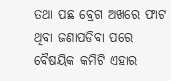ତଥା ପଛ ବ୍ରେଗ ଅଖରେ ଫାଟ ଥିବା ଜଣାପଡିବା ପରେ ବୈଷୟିକ କମିଟି ଏହାର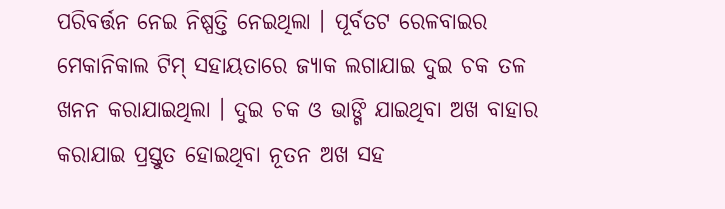ପରିବର୍ତ୍ତନ ନେଇ ନିଷ୍ପତ୍ତି ନେଇଥିଲା । ପୂର୍ବତଟ ରେଳବାଇର ମେକାନିକାଲ ଟିମ୍ ସହାୟତାରେ ଜ୍ୟାକ ଲଗାଯାଇ ଦୁଇ ଚକ ତଳ ଖନନ କରାଯାଇଥିଲା । ଦୁଇ ଚକ ଓ ଭାଙ୍ଗି ଯାଇଥିବା ଅଖ ବାହାର କରାଯାଇ ପ୍ରସ୍ତୁତ ହୋଇଥିବା ନୂତନ ଅଖ ସହ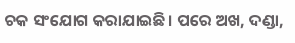ଚକ ସଂଯୋଗ କରାଯାଇଛି। ପରେ ଅଖ, ଦଣ୍ଡା,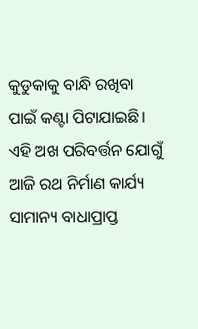କୁଡୁକାକୁ ବାନ୍ଧି ରଖିବା ପାଇଁ କଣ୍ଟା ପିଟାଯାଇଛି। ଏହି ଅଖ ପରିବର୍ତ୍ତନ ଯୋଗୁଁ ଆଜି ରଥ ନିର୍ମାଣ କାର୍ଯ୍ୟ ସାମାନ୍ୟ ବାଧାପ୍ରାପ୍ତ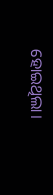ହୋଇଥିଲା।